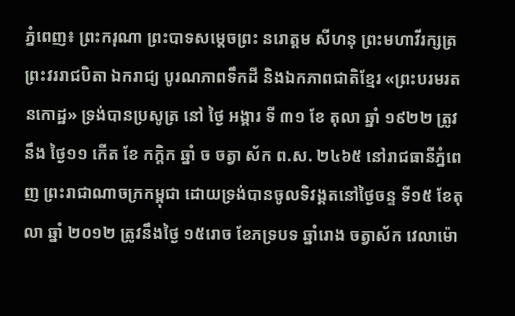ភ្នំពេញ៖ ព្រះករុណា ព្រះបាទសម្តេចព្រះ នរោត្តម សីហនុ ព្រះមហាវីរក្សត្រ ព្រះវររាជបិតា ឯករាជ្យ បូរណភាពទឹកដី និងឯកភាពជាតិខ្មែរ «ព្រះបរមរតនកោដ្ឋ» ទ្រង់បានប្រសូត្រ នៅ ថ្ងៃ អង្គារ ទី ៣១ ខែ តុលា ឆ្នាំ ១៩២២ ត្រូវ នឹង ថ្ងៃ១១ កើត ខែ កក្ដិក ឆ្នាំ ច ចត្វា ស័ក ព.ស. ២៤៦៥ នៅរាជធានីភ្នំពេញ ព្រះរាជាណាចក្រកម្ពុជា ដោយទ្រង់បានចូលទិវង្គតនៅថ្ងៃចន្ទ ទី១៥ ខែតុលា ឆ្នាំ ២០១២ ត្រូវនឹងថ្ងៃ ១៥រោច ខែភទ្របទ ឆ្នាំរោង ចត្វាស័ក វេលាម៉ោ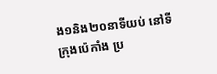ង១និង២០នាទីយប់ នៅទីក្រុងប៉េកាំង ប្រ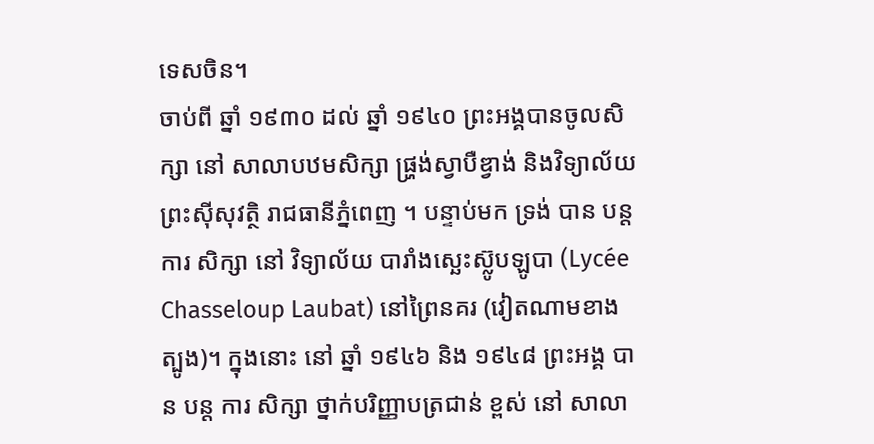ទេសចិន។
ចាប់ពី ឆ្នាំ ១៩៣០ ដល់ ឆ្នាំ ១៩៤០ ព្រះអង្គបានចូលសិក្សា នៅ សាលាបឋមសិក្សា ផ្ហ្រង់ស្វាបឺឌ្វាង់ និងវិទ្យាល័យព្រះស៊ីសុវត្ថិ រាជធានីភ្នំពេញ ។ បន្ទាប់មក ទ្រង់ បាន បន្ត ការ សិក្សា នៅ វិទ្យាល័យ បារាំងស្ឆេះស៊្លូបឡូបា (Lycée Chasseloup Laubat) នៅព្រៃនគរ (វៀតណាមខាងត្បូង)។ ក្នុងនោះ នៅ ឆ្នាំ ១៩៤៦ និង ១៩៤៨ ព្រះអង្គ បាន បន្ត ការ សិក្សា ថ្នាក់បរិញ្ញាបត្រជាន់ ខ្ពស់ នៅ សាលា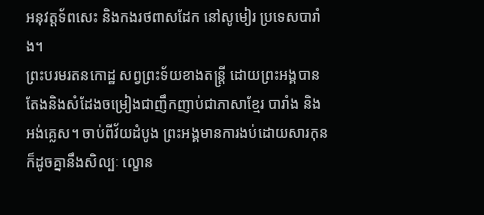អនុវត្តទ័ពសេះ និងកងរថពាសដែក នៅសូមៀរ ប្រទេសបារាំង។
ព្រះបរមរតនកោដ្ឋ សព្វព្រះទ័យខាងតន្ត្រី ដោយព្រះអង្គបានតែងនិងសំដែងចម្រៀងជាញឹកញាប់ជាភាសាខ្មែរ បារាំង និង អង់គ្លេស។ ចាប់ពីវ័យដំបូង ព្រះអង្គមានការងប់ដោយសារកុន ក៏ដូចគ្នានឹងសិល្បៈ ល្ខោន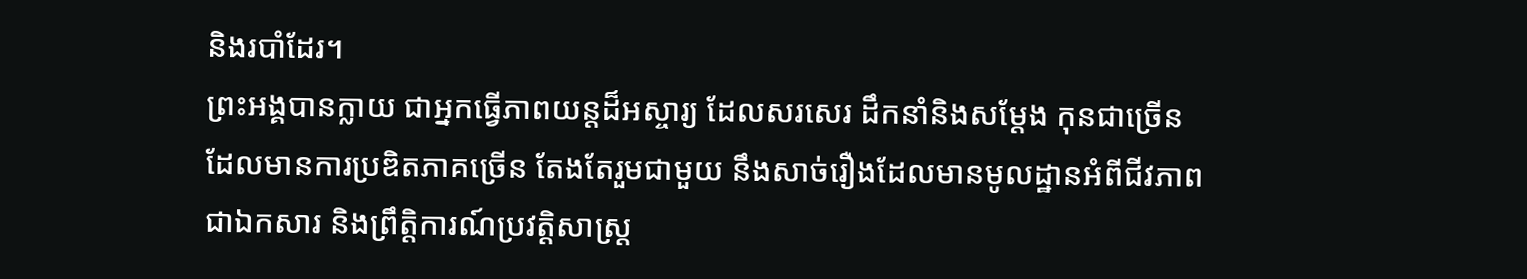និងរបាំដែរ។
ព្រះអង្គបានក្លាយ ជាអ្នកធ្វើភាពយន្តដ៏អស្ចារ្យ ដែលសរសេរ ដឹកនាំនិងសម្ដែង កុនជាច្រើនដែលមានការប្រឌិតភាគច្រើន តែងតែរួមជាមួយ នឹងសាច់រឿងដែលមានមូលដ្ឋានអំពីជីវភាព ជាឯកសារ និងព្រឹត្តិការណ៍ប្រវត្តិសាស្ត្រ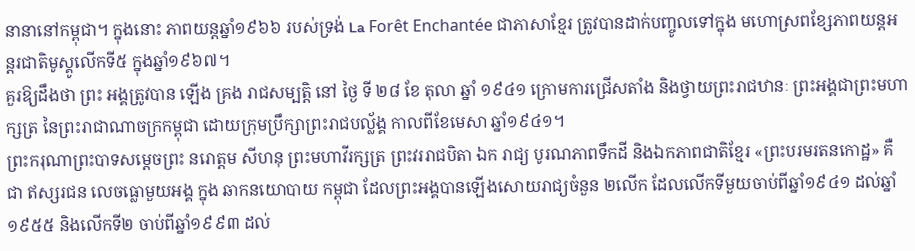នានានៅកម្ពុជា។ ក្នុងនោះ ភាពយន្តឆ្នាំ១៩៦៦ របស់ទ្រង់ La Forêt Enchantée ជាភាសាខ្មែរ ត្រូវបានដាក់បញ្ចូលទៅក្នុង មហោស្រពខ្សែភាពយន្តអន្តរជាតិមូស្គូលើកទី៥ ក្នុងឆ្នាំ១៩៦៧។
គួរឱ្យដឹងថា ព្រះ អង្គត្រូវបាន ឡើង គ្រង រាជសម្បត្តិ នៅ ថ្ងៃ ទី ២៨ ខែ តុលា ឆ្នាំ ១៩៤១ ក្រោមការជ្រើសតាំង និងថ្វាយព្រះរាជឋានៈ ព្រះអង្គជាព្រះមហាក្សត្រ នៃព្រះរាជាណាចក្រកម្ពុជា ដោយក្រុមប្រឹក្សាព្រះរាជបល្ល័ង្គ កាលពីខែមេសា ឆ្នាំ១៩៤១។
ព្រះករុណាព្រះបាទសម្តេចព្រះ នរោត្តម សីហនុ ព្រះមហាវីរក្សត្រ ព្រះវររាជបិតា ឯក រាជ្យ បូរណភាពទឹកដី និងឯកភាពជាតិខ្មែរ «ព្រះបរមរតនកោដ្ឋ» គឺ ជា ឥស្សរជន លេចធ្លោមួយអង្គ ក្នុង ឆាកនយោបាយ កម្ពុជា ដែលព្រះអង្គបានឡើងសោយរាជ្យចំនួន ២លើក ដែលលើកទីមួយចាប់ពីឆ្នាំ១៩៤១ ដល់ឆ្នាំ១៩៥៥ និងលើកទី២ ចាប់ពីឆ្នាំ១៩៩៣ ដល់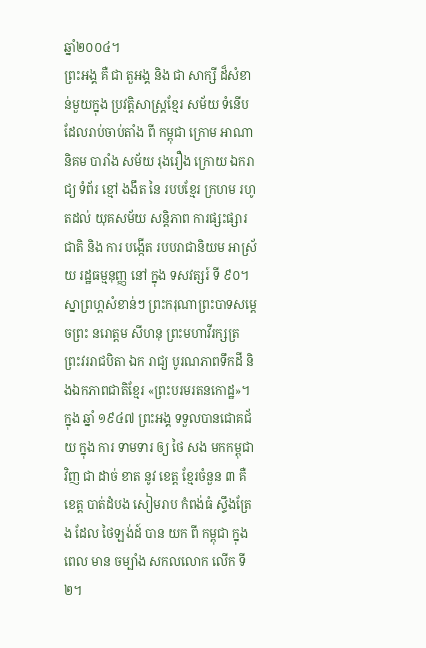ឆ្នាំ២០០៤។
ព្រះអង្គ គឺ ជា តួអង្គ និង ជា សាក្សី ដ៏សំខាន់មួយក្នុង ប្រវត្តិសាស្រ្តខ្មែរ សម័យ ទំនើប ដែលរាប់ចាប់តាំង ពី កម្ពុជា ក្រោម អាណានិគម បារាំង សម័យ រុងរឿង ក្រោយ ឯករាជ្យ ទំព័រ ខ្មៅ ងងឹត នៃ របបខ្មែរ ក្រហម រហូតដល់ យុគសម័យ សន្តិភាព ការផ្សះផ្សារ ជាតិ និង ការ បង្កើត របបរាជានិយម អាស្រ័យ រដ្ឋធម្មនុញ្ញ នៅ ក្នុង ទសវត្សរ៍ ទី ៩០។
ស្នាព្រហ្តសំខាន់ៗ ព្រះករុណាព្រះបាទសម្តេចព្រះ នរោត្តម សីហនុ ព្រះមហាវីរក្សត្រ ព្រះវររាជបិតា ឯក រាជ្យ បូរណភាពទឹកដី និងឯកភាពជាតិខ្មែរ «ព្រះបរមរតនកោដ្ឋ»។
ក្នុង ឆ្នាំ ១៩៤៧ ព្រះអង្គ ទទួលបានជោគជ័យ ក្នុង ការ ទាមទារ ឲ្យ ថៃ សង មកកម្ពុជា វិញ ជា ដាច់ ខាត នូវ ខេត្ត ខ្មែរចំនួន ៣ គឺខេត្ត បាត់ដំបង សៀមរាប កំពង់ធំ ស្ទឹងត្រែង ដែល ថៃឡង់ដ៍ បាន យក ពី កម្ពុជា ក្នុង ពេល មាន ចម្បាំង សកលលោក លើក ទី ២។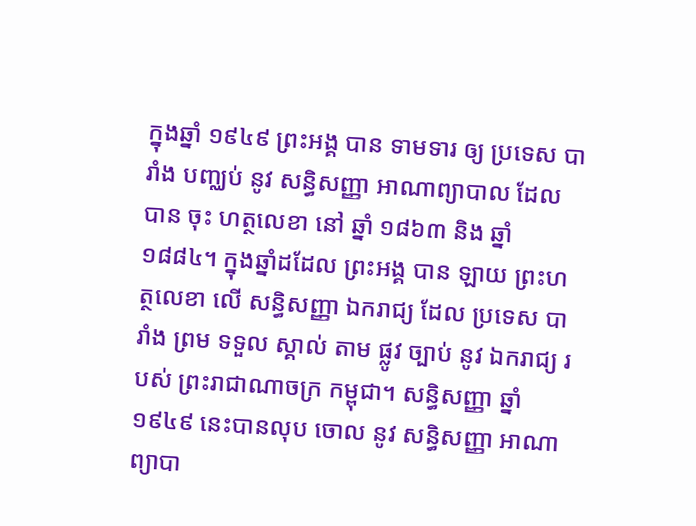ក្នុងឆ្នាំ ១៩៤៩ ព្រះអង្គ បាន ទាមទារ ឲ្យ ប្រទេស បារាំង បញ្ឈប់ នូវ សន្ធិសញ្ញា អាណាព្យាបាល ដែល បាន ចុះ ហត្ថលេខា នៅ ឆ្នាំ ១៨៦៣ និង ឆ្នាំ ១៨៨៤។ ក្នុងឆ្នាំដដែល ព្រះអង្គ បាន ឡាយ ព្រះហត្ថលេខា លើ សន្ធិសញ្ញា ឯករាជ្យ ដែល ប្រទេស បារាំង ព្រម ទទួល ស្គាល់ តាម ផ្លូវ ច្បាប់ នូវ ឯករាជ្យ របស់ ព្រះរាជាណាចក្រ កម្ពុជា។ សន្ធិសញ្ញា ឆ្នាំ ១៩៤៩ នេះបានលុប ចោល នូវ សន្ធិសញ្ញា អាណាព្យាបា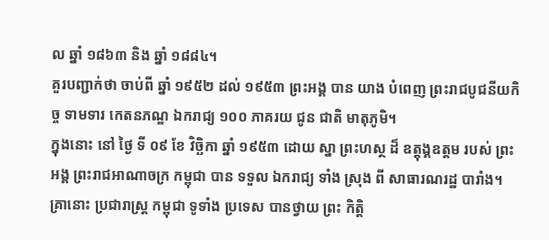ល ឆ្នាំ ១៨៦៣ និង ឆ្នាំ ១៨៨៤។
គួរបញ្ជាក់ថា ចាប់ពី ឆ្នាំ ១៩៥២ ដល់ ១៩៥៣ ព្រះអង្គ បាន យាង បំពេញ ព្រះរាជបូជនីយកិច្ច ទាមទារ កេតនភណ្ឌ ឯករាជ្យ ១០០ ភាគរយ ជូន ជាតិ មាតុភូមិ។
ក្នុងនោះ នៅ ថ្ងៃ ទី ០៩ ខែ វិច្ឆិកា ឆ្នាំ ១៩៥៣ ដោយ ស្នា ព្រះហស្ថ ដ៏ ឧត្ដុង្គឧត្ដម របស់ ព្រះអង្គ ព្រះរាជអាណាចក្រ កម្ពុជា បាន ទទួល ឯករាជ្យ ទាំង ស្រុង ពី សាធារណរដ្ឋ បារាំង។ គ្រានោះ ប្រជារាស្ត្រ កម្ពុជា ទូទាំង ប្រទេស បានថ្វាយ ព្រះ កិត្តិ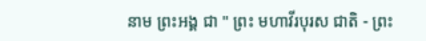នាម ព្រះអង្គ ជា " ព្រះ មហាវីរបុរស ជាតិ - ព្រះ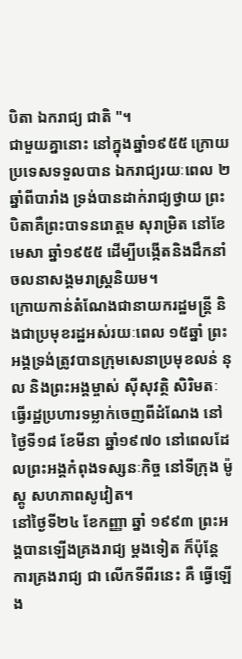បិតា ឯករាជ្យ ជាតិ "។
ជាមួយគ្នានោះ នៅក្នុងឆ្នាំ១៩៥៥ ក្រោយប្រទេសទទួលបាន ឯករាជ្យរយៈពេល ២ឆ្នាំពីបារាំង ទ្រង់បានដាក់រាជ្យថ្វាយ ព្រះបិតាគឺព្រះបាទនរោត្តម សុរាម្រិត នៅខែមេសា ឆ្នាំ១៩៥៥ ដើម្បីបង្កើតនិងដឹកនាំ ចលនាសង្គមរាស្រ្តនិយម។
ក្រោយកាន់តំណែងជានាយករដ្ឋមន្ត្រី និងជាប្រមុខរដ្ឋអស់រយៈពេល ១៥ឆ្នាំ ព្រះអង្គទ្រង់ត្រូវបានក្រុមសេនាប្រមុខលន់ នុល និងព្រះអង្គម្ចាស់ ស៊ីសុវត្ថិ សិរិមតៈ ធ្វើរដ្ឋប្រហារទម្លាក់ចេញពីដំណែង នៅថ្ងៃទី១៨ ខែមីនា ឆ្នាំ១៩៧០ នៅពេលដែលព្រះអង្គកំពុងទស្សនៈកិច្ច នៅទីក្រុង ម៉ូស្គូ សហភាពសូវៀត។
នៅថ្ងៃទី២៤ ខែកញ្ញា ឆ្នាំ ១៩៩៣ ព្រះអង្គបានឡើងគ្រងរាជ្យ ម្តងទៀត ក៏ប៉ុន្តែ ការគ្រងរាជ្យ ជា លើកទីពីរនេះ គឺ ធ្វើឡើង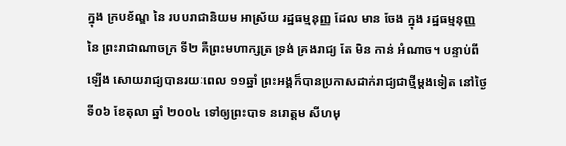ក្នុង ក្របខ័ណ្ឌ នៃ របបរាជានិយម អាស្រ័យ រដ្ឋធម្មនុញ្ញ ដែល មាន ចែង ក្នុង រដ្ឋធម្មនុញ្ញ នៃ ព្រះរាជាណាចក្រ ទី២ គឺព្រះមហាក្សត្រ ទ្រង់ គ្រងរាជ្យ តែ មិន កាន់ អំណាច។ បន្ទាប់ពីឡើង សោយរាជ្យបានរយៈពេល ១១ឆ្នាំ ព្រះអង្គក៏បានប្រកាសដាក់រាជ្យជាថ្មីម្តងទៀត នៅថ្ងៃទី០៦ ខែតុលា ឆ្នាំ ២០០៤ ទៅឲ្យព្រះបាទ នរោត្តម សីហមុ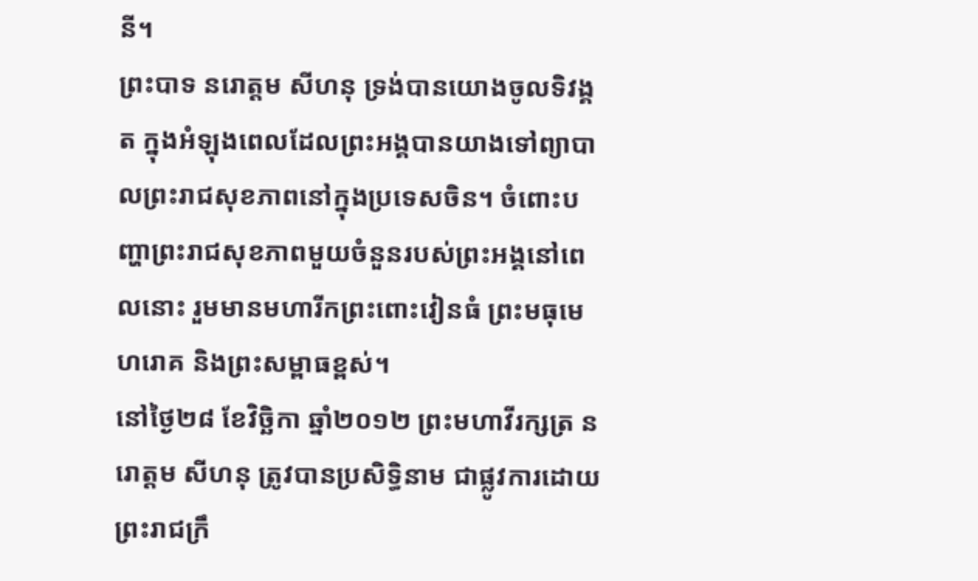នី។
ព្រះបាទ នរោត្តម សីហនុ ទ្រង់បានយោងចូលទិវង្គត ក្នុងអំឡុងពេលដែលព្រះអង្គបានយាងទៅព្យាបាលព្រះរាជសុខភាពនៅក្នុងប្រទេសចិន។ ចំពោះបញ្ហាព្រះរាជសុខភាពមួយចំនួនរបស់ព្រះអង្គនៅពេលនោះ រួមមានមហារីកព្រះពោះវៀនធំ ព្រះមធុមេហរោគ និងព្រះសម្ពាធខ្ពស់។
នៅថ្ងៃ២៨ ខែវិច្ឆិកា ឆ្នាំ២០១២ ព្រះមហាវីរក្សត្រ នរោត្តម សីហនុ ត្រូវបានប្រសិទ្ធិនាម ជាផ្លូវការដោយព្រះរាជក្រឹ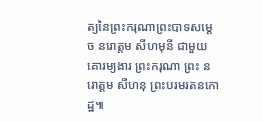ត្យនៃព្រះករុណាព្រះបាទសម្ដេច នរោត្តម សីហមុនី ជាមួយគោរម្យងារ ព្រះករុណា ព្រះ នរោត្តម សីហនុ ព្រះបរមរតនកោដ្ឋ៕